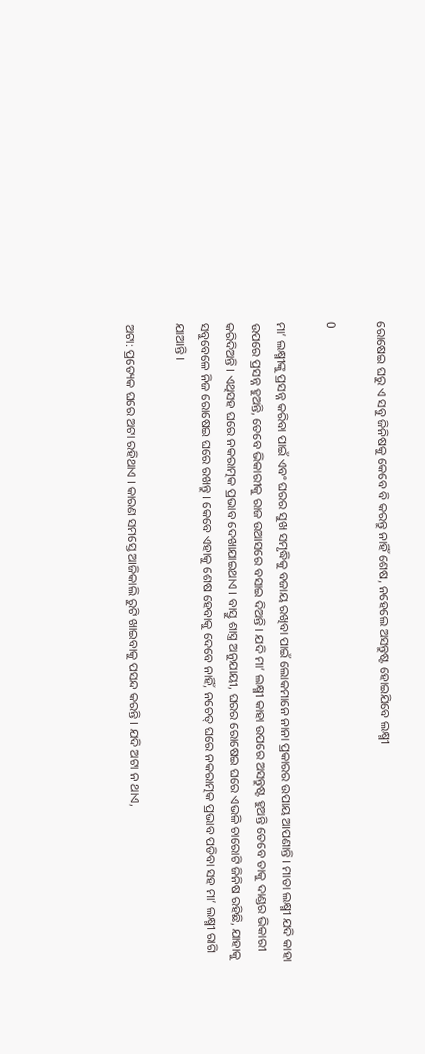ରୋଷେଇ ଘରୁ ଏ ସବୁ ଜିନିଷକୁ କେବେ ବି କରନ୍ତୁ ନାହିଁ ଶେଷ, ନହେଲେ ଅସନ୍ତୁଷ୍ଟ ହୋଇଯିବେ ଲକ୍ଷ୍ମୀ

0

ମା’ ଲକ୍ଷ୍ମୀଙ୍କୁ ପ୍ରସନ୍ନ କରିବା ପାଇଁ ଏବଂ ଘରର ସୁଖ ସମୃଦ୍ଧିକୁ ବଜାୟ ରଖିବା ପାଇଁ ଲୋକମାନେ ନାନା ପ୍ରକାରର ଉପାୟ ଆପଣାନ୍ତି । ମାତା ଲକ୍ଷ୍ମୀ ଯଦି କାହା ଉପରେ ପ୍ରସନ୍ନ ହୁଅନ୍ତି, ତେବେ ଭିକାରୀକୁ ରାଜ ଉଆସରେ ବସାଇ ଦିଅନ୍ତି । ଯଦି ମା’ ଲକ୍ଷ୍ମୀ କାହା ଉପରେ ଅସନ୍ତୁଷ୍ଟ ହୁଅନ୍ତି ତେବେ ତାକୁ ଦାଣ୍ଡର ଭିକାରୀ କରିଦିଅନ୍ତି । ଏଥିସହ ଘରେ ନକରାତ୍ମକ ପ୍ରଭାବ ଦେଖାଯାଇଥାଏ । ବାସ୍ତୁ ଶାସ୍ତ୍ର ଅନୁଯାୟୀ, ଘରର ରୋଷେଇ ଘରେ ଏଭଳି ଚାରୋଟି ଜିନିଷ ରହିଛି, ଯାହାକୁ ସବୁବେଳେ ନିଜ ରୋଷେଇ ଘରେ ରଖନ୍ତୁ । କେବେ ଏହାକୁ ଶେଷ ହେବାକୁ ଦେବେ ନାହିଁ, ନଚେତ୍ ଘରେ ନକରାତ୍ମକ ପ୍ରଭାବ ପଡିବା ସହ ମା’ ଲକ୍ଷ୍ମୀ ରାଗି ଯାଆନ୍ତି ।

ଅଟା: ପ୍ରତ୍ୟେକ ଘରେ ଅଟା ରହିଥାଏ । କାରଣ ସମସ୍ତେ ଆଜିକାଲି ରୁଟି ଖାଇବାକୁ ପସନ୍ଦ କରନ୍ତି । ଯଦି ଅଟା ନ ଥାଏ,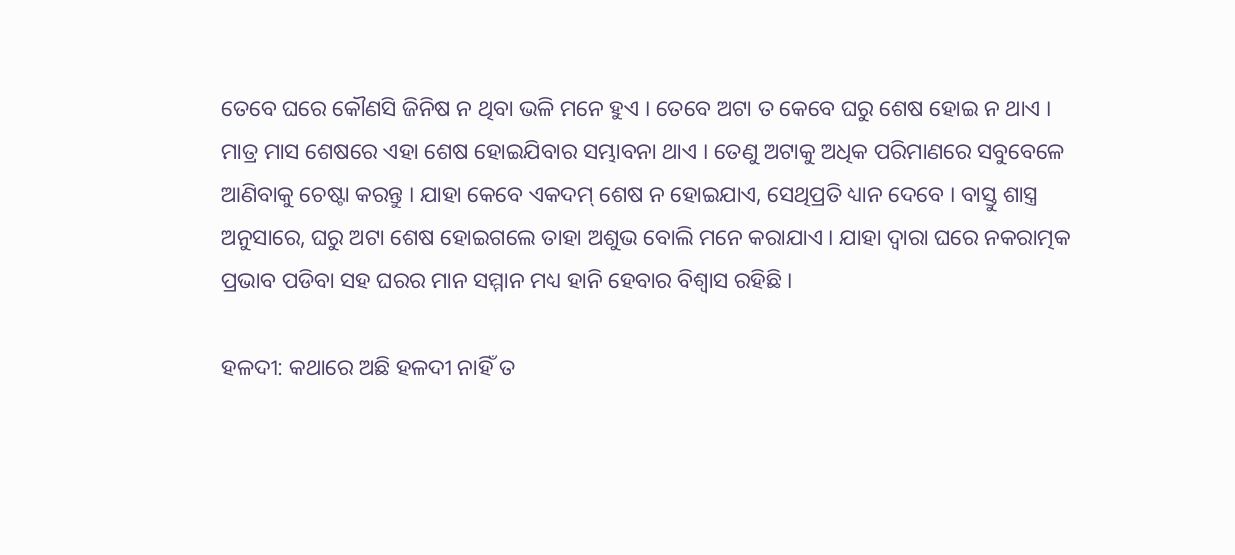ତେବେ ଘରେ କୌଣସି ଜିନିଷ ନ ଥିବା ଭଳି ମନେ ହୁଏ । ତେବେ ଅଟା ତ କେବେ ଘରୁ ଶେଷ ହୋଇ ନ ଥାଏ । ମାତ୍ର ମାସ ଶେଷରେ ଏହା ଶେଷ ହୋଇଯିବାର ସମ୍ଭାବନା ଥାଏ । ତେଣୁ ଅଟାକୁ ଅଧିକ ପରିମାଣରେ ସବୁବେଳେ ଆଣିବାକୁ ଚେଷ୍ଟା କରନ୍ତୁ । ଯାହା କେବେ ଏକଦମ୍ ଶେଷ ନ ହୋଇଯାଏ, ସେଥିପ୍ରତି ଧ୍ୟାନ ଦେବେ । ବାସ୍ତୁ ଶାସ୍ତ୍ର ଅନୁସାରେ, ଘରୁ ଅଟା ଶେଷ ହୋଇଗଲେ ତାହା ଅଶୁଭ ବୋଲି ମନେ କରାଯାଏ । ଯାହା ଦ୍ୱାରା ଘରେ ନକରାତ୍ମକ ପ୍ରଭାବ ପଡିବା ସହ ଘରର ମାନ ସମ୍ମାନ ମଧ୍ୟ ହାନି ହେବାର ବିଶ୍ୱାସ ରହିଛି ।

ହଳଦୀ: କଥାରେ ଅଛି ହଳଦୀ ନାହିଁ ତ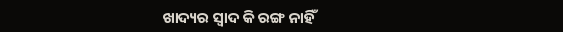ଖାଦ୍ୟର ସ୍ୱାଦ କି ରଙ୍ଗ ନାହିଁ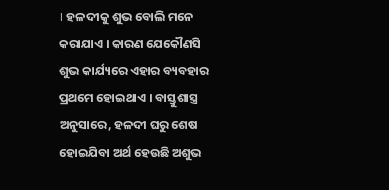। ହଳଦୀକୁ ଶୁଭ ବୋଲି ମନେ କରାଯାଏ । କାରଣ ଯେକୌଣସି ଶୁଭ କାର୍ଯ୍ୟରେ ଏହାର ବ୍ୟବହାର ପ୍ରଥମେ ହୋଇଥାଏ । ବାସ୍ତୁଶାସ୍ତ୍ର ଅନୁସାରେ, ହଳଦୀ ଘରୁ ଶେଷ ହୋଇଯିବା ଅର୍ଥ ହେଉଛି ଅଶୁଭ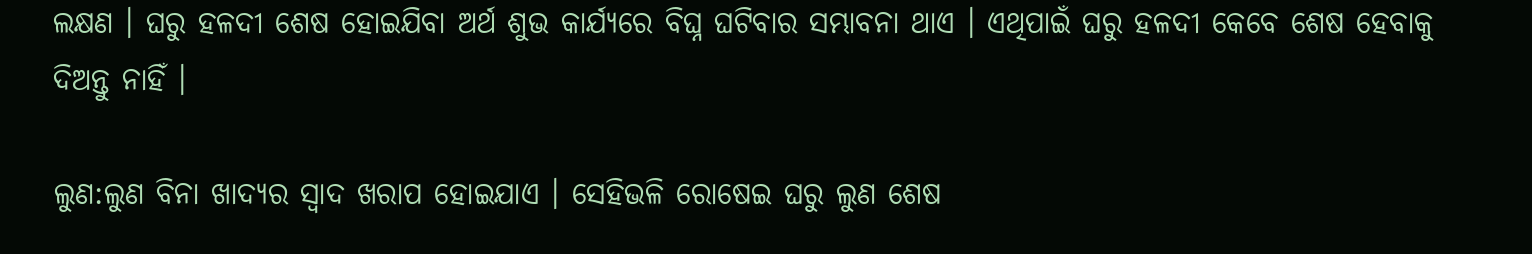ଲକ୍ଷଣ । ଘରୁ ହଳଦୀ ଶେଷ ହୋଇଯିବା ଅର୍ଥ ଶୁଭ କାର୍ଯ୍ୟରେ ବିଘ୍ନ ଘଟିବାର ସମ୍ଭାବନା ଥାଏ । ଏଥିପାଇଁ ଘରୁ ହଳଦୀ କେବେ ଶେଷ ହେବାକୁ ଦିଅନ୍ତୁ ନାହିଁ ।

ଲୁଣ:ଲୁଣ ବିନା ଖାଦ୍ୟର ସ୍ୱାଦ ଖରାପ ହୋଇଯାଏ । ସେହିଭଳି ରୋଷେଇ ଘରୁ ଲୁଣ ଶେଷ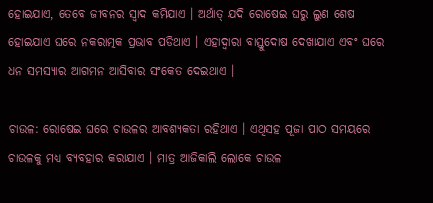ହୋଇଯାଏ, ତେବେ ଜୀବନର ସ୍ୱାଦ କମିଯାଏ । ଅର୍ଥାତ୍ ଯଦି ରୋଷେଇ ଘରୁ ଲୁଣ ଶେଷ ହୋଇଯାଏ ଘରେ ନକରାତ୍ମକ ପ୍ରଭାବ ପଡିଥାଏ । ଏହାଦ୍ୱାରା ବାସ୍ତୁଦୋଷ ଦେଖାଯାଏ ଏବଂ ଘରେ ଧନ ସମସ୍ୟାର ଆଗମନ ଆସିବାର ସଂକେତ ଦେଇଥାଏ ।

ଚାଉଳ: ରୋଷେଇ ଘରେ ଚାଉଳର ଆବଶ୍ୟକତା ରହିଥାଏ । ଏଥିସହ ପୂଜା ପାଠ ସମୟରେ ଚାଉଳକୁ ମଧ୍ୟ ବ୍ୟବହାର କରାଯାଏ । ମାତ୍ର ଆଜିକାଲି ଲୋକେ ଚାଉଳ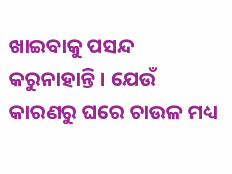ଖାଇବାକୁ ପସନ୍ଦ କରୁନାହାନ୍ତି । ଯେଉଁ କାରଣରୁ ଘରେ ଚାଉଳ ମଧ୍ୟ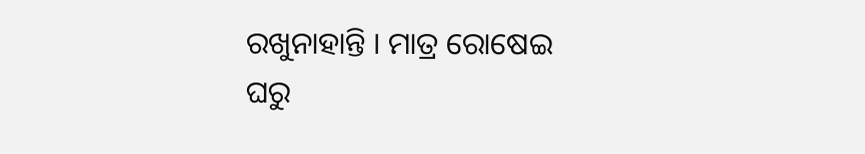ରଖୁନାହାନ୍ତି । ମାତ୍ର ରୋଷେଇ ଘରୁ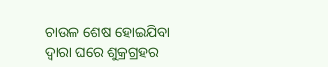ଚାଉଳ ଶେଷ ହୋଇଯିବା ଦ୍ୱାରା ଘରେ ଶୁକ୍ରଗ୍ରହର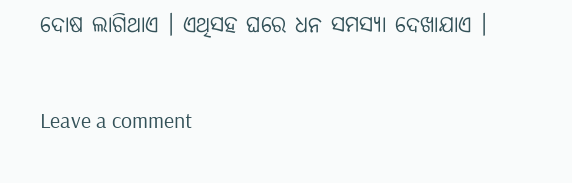ଦୋଷ ଲାଗିଥାଏ । ଏଥିସହ ଘରେ ଧନ ସମସ୍ୟା ଦେଖାଯାଏ ।

Leave a comment